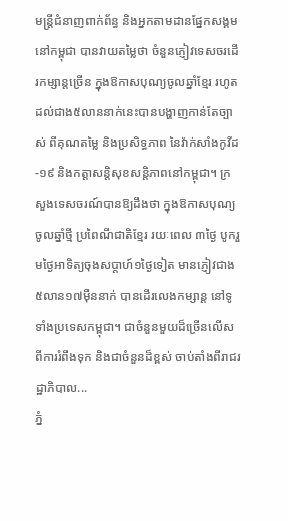មន្ត្រីជំនាញពាក់ព័ន្ធ និងអ្នកតាមដានផ្នែកសង្គមនៅកម្ពុជា បានវាយតម្លៃថា ចំនួនភ្ញៀវទេសចរដើរកម្សាន្តច្រើន ក្នុងឱកាសបុណ្យចូលឆ្នាំខ្មែរ រហូតដល់ជាង៥លាននាក់នេះបានបង្ហាញកាន់តែច្បាស់ ពីគុណតម្លៃ និងប្រសិទ្ធភាព នៃវ៉ាក់សាំងកូវីដ-១៩ និងកត្តាសន្តិសុខសន្តិភាពនៅកម្ពុជា។ ក្រសួងទេសចរណ៍បានឱ្យដឹងថា ក្នុងឱកាសបុណ្យចូលឆ្នាំថ្មី ប្រពៃណីជាតិខ្មែរ រយៈពេល ៣ថ្ងៃ បូករួមថ្ងៃអាទិត្យចុងសប្តាហ៍១ថ្ងៃទៀត មានភ្ញៀវជាង៥លាន១៧ម៉ឺននាក់ បានដើរលេងកម្សាន្ត នៅទូទាំងប្រទេសកម្ពុជា។ ជាចំនួនមួយដ៏ច្រើនលើសពីការរំពឹងទុក និងជាចំនួនដ៏ខ្ពស់ ចាប់តាំងពីរាជរដ្ឋាភិបាល...
ភ្នំ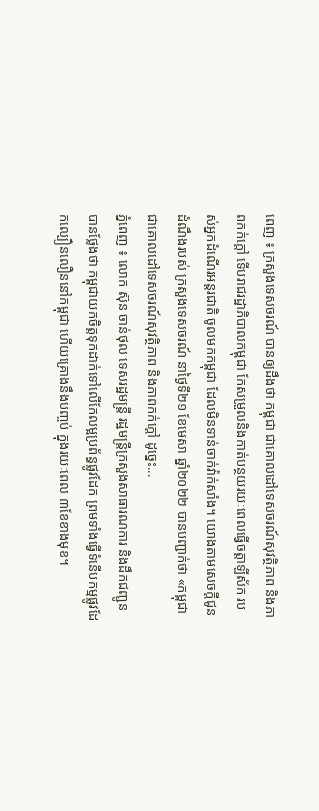ពេញ ៖ ក្រសួងទេសចរណ៍ បានឲ្យដឹងថា កម្ពុជា ជាគោលដៅទេសចរណ៍សុវត្ថិភាព និងភាពកក់ក្ដៅ ទើបរាជរដ្ឋាភិបាលកម្ពុជា កែសម្រួលនិងកាត់បន្ថយរយៈពេលធ្វើចត្តាឡីស័ក របស់អ្នកដំណើរអន្ដរជាតិ ចូលមកកម្ពុជា ដែលមិនទាន់ចាក់វ៉ាក់សាំង។ យោងតាមសេចក្ដីជូនដំណឹងរបស់ ក្រសួងទេសចរណ៍ នាថ្ងៃទី២១ ខែមេសា ឆ្នាំ២០២២ បានបញ្ជាក់ថា «កម្ពុជា ជាគោលដៅទេសចរណ៍សុវត្ថិភាព និងភាពកក់ក្ដៅ ដូច្នេះ...
ភ្នំពេញ ៖ លោក ស៊ុន ចាន់ថុល ទេសរដ្ឋមន្ត្រី រដ្ឋមន្ត្រីក្រសួងសាធារណការ និងដឹកជញ្ជូន បានថ្លែងថា កម្ពុជាយកចិត្តទុកដាក់ទៅលើកែលម្អប្រព័ន្ធផ្លូវដែក ព្រមទាំងធ្វើទំនើបកម្មផ្លូវដែកល្បឿនលឿននៅកម្ពុជា ហើយគ្រោងនឹងបញ្ចប់ ក្នុងរយៈពេល ៣ខែខាងមុខ។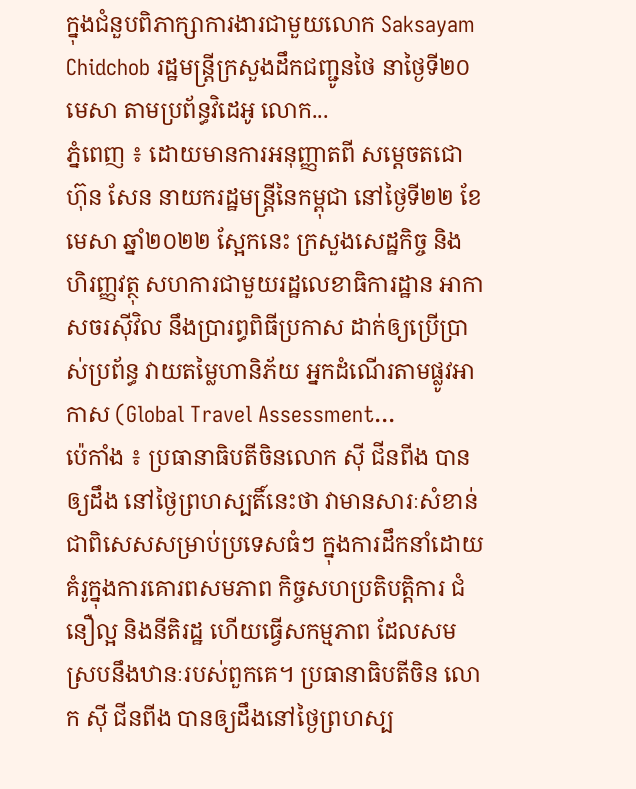ក្នុងជំនួបពិភាក្សាការងារជាមួយលោក Saksayam Chidchob រដ្ឋមន្រ្តីក្រសួងដឹកជញ្ជូនថៃ នាថ្ងៃទី២០ មេសា តាមប្រព័ន្ធវិដេអូ លោក...
ភ្នំពេញ ៖ ដោយមានការអនុញ្ញាតពី សម្តេចតជោ ហ៊ុន សែន នាយករដ្ឋមន្តី្រនៃកម្ពុជា នៅថ្ងៃទី២២ ខែមេសា ឆ្នាំ២០២២ ស្អែកនេះ ក្រសួងសេដ្ឋកិច្ច និងហិរញ្ញវត្ថុ សហការជាមួយរដ្ឋលេខាធិការដ្ឋាន អាកាសចរស៊ីវិល នឹងប្រារព្ធពិធីប្រកាស ដាក់ឲ្យប្រើប្រាស់ប្រព័ន្ធ វាយតម្លៃហានិភ័យ អ្នកដំណើរតាមផ្លូវអាកាស (Global Travel Assessment...
ប៉េកាំង ៖ ប្រធានាធិបតីចិនលោក ស៊ី ជីនពីង បានឲ្យដឹង នៅថ្ងៃព្រហស្បតិ៍នេះថា វាមានសារៈសំខាន់ ជាពិសេសសម្រាប់ប្រទេសធំៗ ក្នុងការដឹកនាំដោយគំរូក្នុងការគោរពសមភាព កិច្ចសហប្រតិបត្តិការ ជំនឿល្អ និងនីតិរដ្ឋ ហើយធ្វើសកម្មភាព ដែលសមស្របនឹងឋានៈរបស់ពួកគេ។ ប្រធានាធិបតីចិន លោក ស៊ី ជីនពីង បានឲ្យដឹងនៅថ្ងៃព្រហស្ប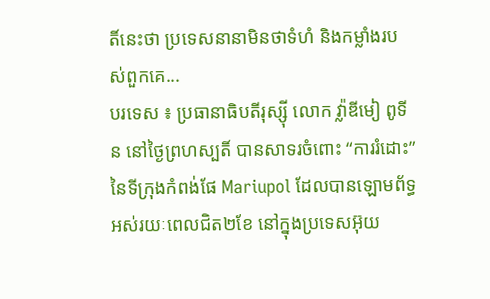តិ៍នេះថា ប្រទេសនានាមិនថាទំហំ និងកម្លាំងរបស់ពួកគេ...
បរទេស ៖ ប្រធានាធិបតីរុស្ស៊ី លោក វ្ល៉ាឌីមៀ ពូទីន នៅថ្ងៃព្រហស្បតិ៍ បានសាទរចំពោះ “ការរំដោះ” នៃទីក្រុងកំពង់ផែ Mariupol ដែលបានឡោមព័ទ្ធ អស់រយៈពេលជិត២ខែ នៅក្នុងប្រទេសអ៊ុយ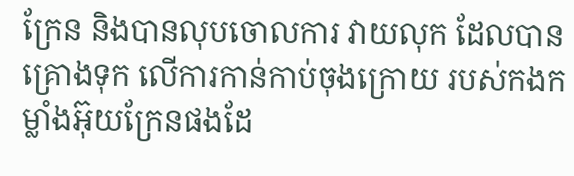ក្រែន និងបានលុបចោលការ វាយលុក ដែលបានគ្រោងទុក លើការកាន់កាប់ចុងក្រោយ របស់កងកម្លាំងអ៊ុយក្រែនផងដែ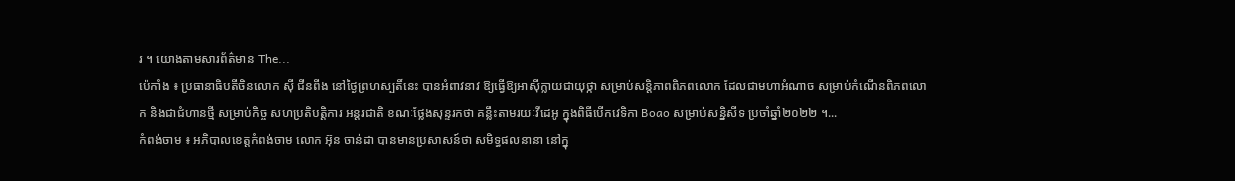រ ។ យោងតាមសារព័ត៌មាន The...
ប៉េកាំង ៖ ប្រធានាធិបតីចិនលោក ស៊ី ជីនពីង នៅថ្ងៃព្រហស្បតិ៍នេះ បានអំពាវនាវ ឱ្យធ្វើឱ្យអាស៊ីក្លាយជាយុថ្កា សម្រាប់សន្តិភាពពិភពលោក ដែលជាមហាអំណាច សម្រាប់កំណើនពិភពលោក និងជាជំហានថ្មី សម្រាប់កិច្ច សហប្រតិបត្តិការ អន្តរជាតិ ខណៈថ្លែងសុន្ទរកថា គន្លឹះតាមរយៈវីដេអូ ក្នុងពិធីបើកវេទិកា Boao សម្រាប់សន្និសីទ ប្រចាំឆ្នាំ២០២២ ។...
កំពង់ចាម ៖ អភិបាលខេត្តកំពង់ចាម លោក អ៊ុន ចាន់ដា បានមានប្រសាសន៍ថា សមិទ្ធផលនានា នៅក្នុ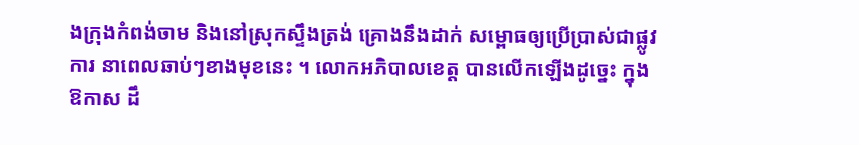ងក្រុងកំពង់ចាម និងនៅស្រុកស្ទឹងត្រង់ គ្រោងនឹងដាក់ សម្ពោធឲ្យប្រើប្រាស់ជាផ្លូវការ នាពេលឆាប់ៗខាងមុខនេះ ។ លោកអភិបាលខេត្ត បានលើកឡើងដូច្នេះ ក្នុងឱកាស ដឹ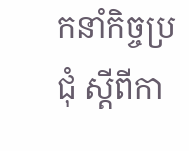កនាំកិច្ចប្រជុំ ស្ដីពីកា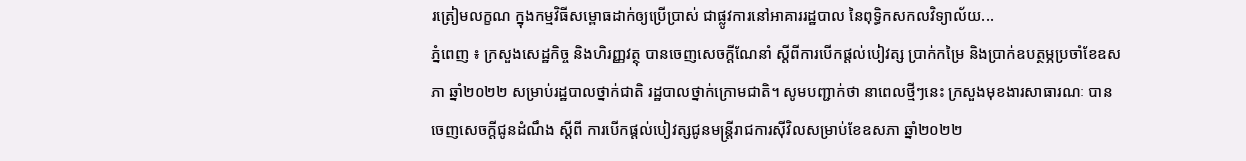រត្រៀមលក្ខណ ក្នុងកម្មវិធីសម្ពោធដាក់ឲ្យប្រើប្រាស់ ជាផ្លូវការនៅអាគាររដ្ឋបាល នៃពុទ្ធិកសកលវិទ្យាល័យ...
ភ្នំពេញ ៖ ក្រសួងសេដ្ឋកិច្ច និងហិរញ្ញវត្ថុ បានចេញសេចក្ដីណែនាំ ស្តីពីការបើកផ្ដល់បៀវត្ស ប្រាក់កម្រៃ និងប្រាក់ឧបត្ថម្ភប្រចាំខែឧសភា ឆ្នាំ២០២២ សម្រាប់រដ្ឋបាលថ្នាក់ជាតិ រដ្ឋបាលថ្នាក់ក្រោមជាតិ។ សូមបញ្ជាក់ថា នាពេលថ្មីៗនេះ ក្រសួងមុខងារសាធារណៈ បានចេញសេចក្ដីជូនដំណឹង ស្ដីពី ការបើកផ្ដល់បៀវត្សជូនមន្ដ្រីរាជការស៊ីវិលសម្រាប់ខែឧសភា ឆ្នាំ២០២២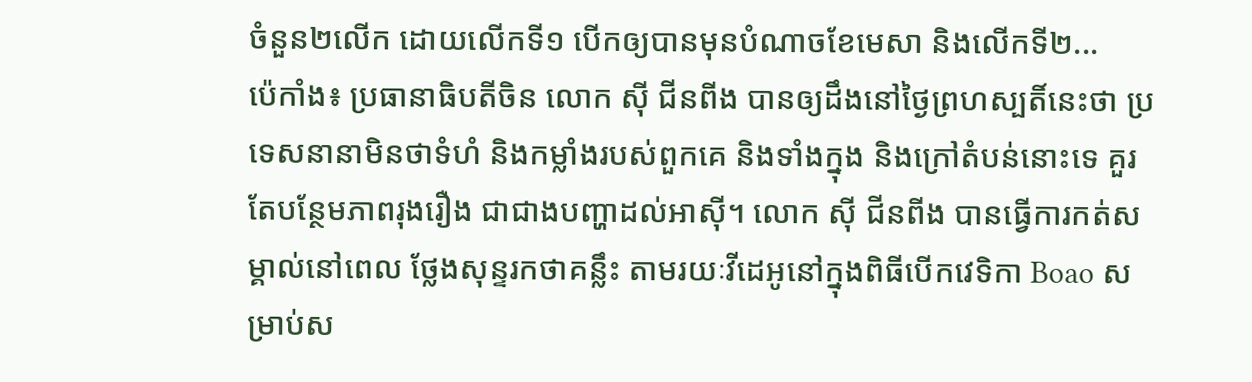ចំនួន២លើក ដោយលើកទី១ បើកឲ្យបានមុនបំណាចខែមេសា និងលើកទី២...
ប៉េកាំង៖ ប្រធានាធិបតីចិន លោក ស៊ី ជីនពីង បានឲ្យដឹងនៅថ្ងៃព្រហស្បតិ៍នេះថា ប្រទេសនានាមិនថាទំហំ និងកម្លាំងរបស់ពួកគេ និងទាំងក្នុង និងក្រៅតំបន់នោះទេ គួរតែបន្ថែមភាពរុងរឿង ជាជាងបញ្ហាដល់អាស៊ី។ លោក ស៊ី ជីនពីង បានធ្វើការកត់សម្គាល់នៅពេល ថ្លែងសុន្ទរកថាគន្លឹះ តាមរយៈវីដេអូនៅក្នុងពិធីបើកវេទិកា Boao សម្រាប់ស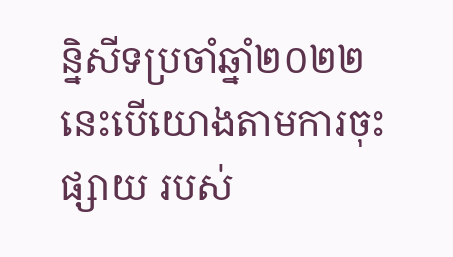ន្និសីទប្រចាំឆ្នាំ២០២២ នេះបើយោងតាមការចុះផ្សាយ របស់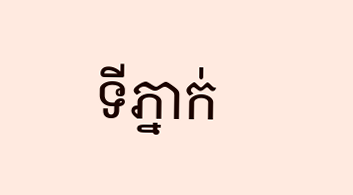ទីភ្នាក់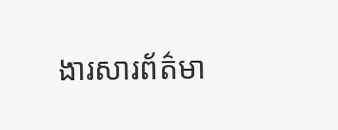ងារសារព័ត៌មា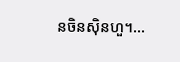នចិនស៊ិនហួ។...